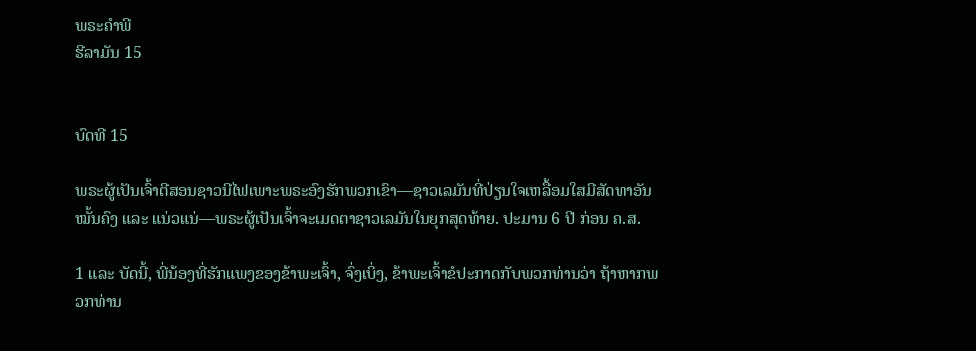ພຣະຄຳພີ
ຮີລາມັນ 15


ບົດທີ 15

ພຣະຜູ້ເປັນເຈົ້າຕີສອນຊາວນີໄຟເພາະພຣະອົງຮັກພວກເຂົາ—ຊາວເລມັນທີ່ປ່ຽນໃຈເຫລື້ອມໃສມີສັດທາອັນໝັ້ນຄົງ ແລະ ແນ່ວແນ່—ພຣະຜູ້ເປັນເຈົ້າຈະເມດຕາຊາວເລມັນໃນຍຸກສຸດທ້າຍ. ປະມານ 6 ປີ ກ່ອນ ຄ.ສ.

1 ແລະ ບັດນີ້, ພີ່ນ້ອງທີ່ຮັກແພງຂອງຂ້າພະເຈົ້າ, ຈົ່ງເບິ່ງ, ຂ້າພະເຈົ້າຂໍປະກາດກັບພວກທ່ານວ່າ ຖ້າຫາກພວກທ່ານ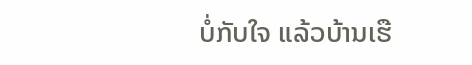ບໍ່ກັບໃຈ ແລ້ວບ້ານເຮື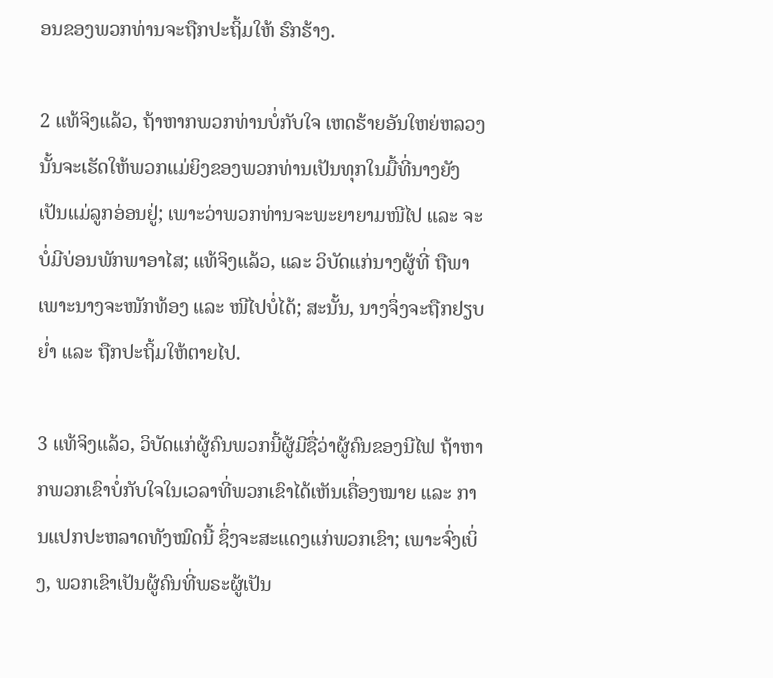ອນຂອງພວກທ່ານຈະຖືກປະຖິ້ມໃຫ້ ຮົກຮ້າງ.

2 ແທ້ຈິງແລ້ວ, ຖ້າຫາກພວກທ່ານບໍ່ກັບໃຈ ເຫດຮ້າຍອັນໃຫຍ່ຫລວງນັ້ນຈະເຮັດໃຫ້ພວກແມ່ຍິງຂອງພວກທ່ານເປັນທຸກໃນມື້ທີ່ນາງຍັງເປັນແມ່ລູກອ່ອນຢູ່; ເພາະວ່າພວກທ່ານຈະພະຍາຍາມໜີໄປ ແລະ ຈະບໍ່ມີບ່ອນພັກພາອາໄສ; ແທ້ຈິງແລ້ວ, ແລະ ວິບັດແກ່ນາງຜູ້ທີ່ ຖືພາ ເພາະນາງຈະໜັກທ້ອງ ແລະ ໜີໄປບໍ່ໄດ້; ສະນັ້ນ, ນາງຈຶ່ງຈະຖືກຢຽບຍ່ຳ ແລະ ຖືກປະຖິ້ມໃຫ້ຕາຍໄປ.

3 ແທ້ຈິງແລ້ວ, ວິບັດແກ່ຜູ້ຄົນພວກນີ້ຜູ້ມີຊື່ວ່າຜູ້ຄົນຂອງນີໄຟ ຖ້າຫາກພວກເຂົາບໍ່ກັບໃຈໃນເວລາທີ່ພວກເຂົາໄດ້ເຫັນເຄື່ອງໝາຍ ແລະ ການແປກປະຫລາດທັງໝົດນີ້ ຊຶ່ງຈະສະແດງແກ່ພວກເຂົາ; ເພາະຈົ່ງເບິ່ງ, ພວກເຂົາເປັນຜູ້ຄົນທີ່ພຣະຜູ້ເປັນ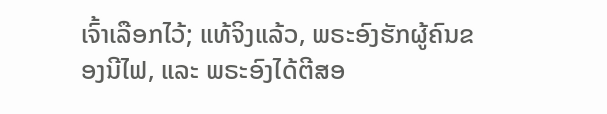ເຈົ້າເລືອກໄວ້; ແທ້ຈິງແລ້ວ, ພຣະອົງຮັກຜູ້ຄົນຂອງນີໄຟ, ແລະ ພຣະອົງໄດ້ຕີສອ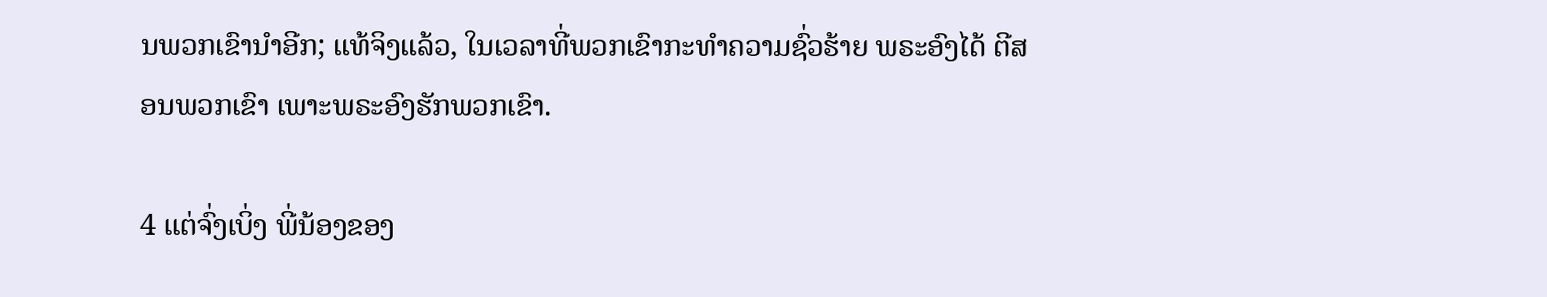ນພວກເຂົານຳອີກ; ແທ້ຈິງແລ້ວ, ໃນເວລາທີ່ພວກເຂົາກະທຳຄວາມຊົ່ວຮ້າຍ ພຣະອົງໄດ້ ຕີສອນພວກເຂົາ ເພາະພຣະອົງຮັກພວກເຂົາ.

4 ແຕ່ຈົ່ງເບິ່ງ ພີ່ນ້ອງຂອງ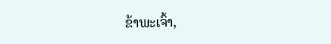ຂ້າພະເຈົ້າ,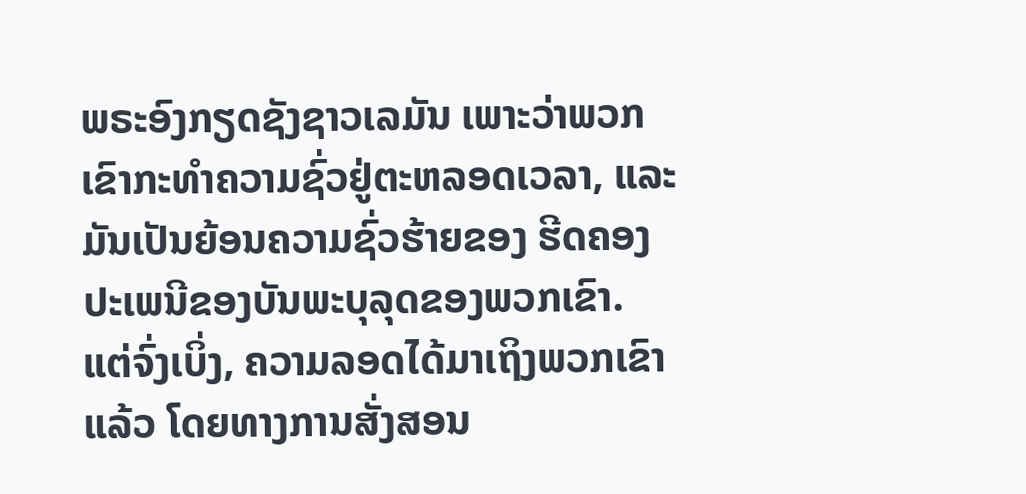ພຣະອົງກຽດຊັງຊາວເລມັນ ເພາະວ່າພວກເຂົາກະທຳຄວາມຊົ່ວຢູ່ຕະຫລອດເວລາ, ແລະ ມັນເປັນຍ້ອນຄວາມຊົ່ວຮ້າຍຂອງ ຮີດຄອງປະເພນີຂອງບັນພະບຸລຸດຂອງພວກເຂົາ. ແຕ່ຈົ່ງເບິ່ງ, ຄວາມລອດໄດ້ມາເຖິງພວກເຂົາແລ້ວ ໂດຍທາງການສັ່ງສອນ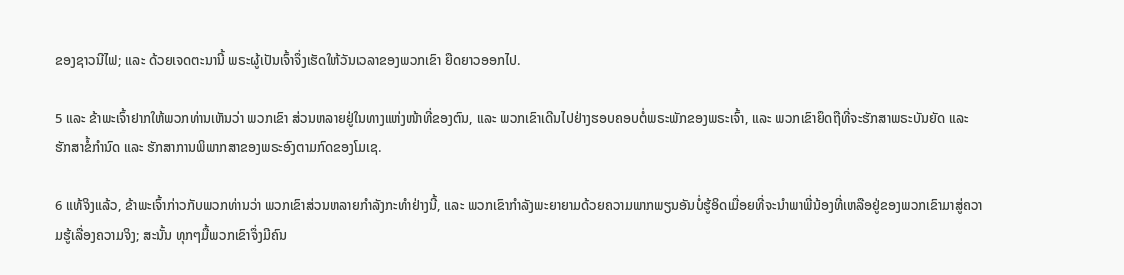ຂອງຊາວນີໄຟ; ແລະ ດ້ວຍເຈດຕະນານີ້ ພຣະຜູ້ເປັນເຈົ້າຈຶ່ງເຮັດໃຫ້ວັນເວລາຂອງພວກເຂົາ ຍືດຍາວອອກໄປ.

5 ແລະ ຂ້າພະເຈົ້າຢາກໃຫ້ພວກທ່ານເຫັນວ່າ ພວກເຂົາ ສ່ວນຫລາຍຢູ່ໃນທາງແຫ່ງໜ້າທີ່ຂອງຕົນ, ແລະ ພວກເຂົາເດີນໄປຢ່າງຮອບຄອບຕໍ່ພຣະພັກຂອງພຣະເຈົ້າ, ແລະ ພວກເຂົາຍຶດຖືທີ່ຈະຮັກສາພຣະບັນຍັດ ແລະ ຮັກສາຂໍ້ກຳນົດ ແລະ ຮັກສາການພິພາກສາຂອງພຣະອົງຕາມກົດຂອງໂມເຊ.

6 ແທ້ຈິງແລ້ວ, ຂ້າພະເຈົ້າກ່າວກັບພວກທ່ານວ່າ ພວກເຂົາສ່ວນຫລາຍກຳລັງກະທຳຢ່າງນີ້, ແລະ ພວກເຂົາກຳລັງພະຍາຍາມດ້ວຍຄວາມພາກພຽນອັນບໍ່ຮູ້ອິດເມື່ອຍທີ່ຈະນຳພາພີ່ນ້ອງທີ່ເຫລືອຢູ່ຂອງພວກເຂົາມາສູ່ຄວາມຮູ້ເລື່ອງຄວາມຈິງ; ສະນັ້ນ ທຸກໆມື້ພວກເຂົາຈຶ່ງມີຄົນ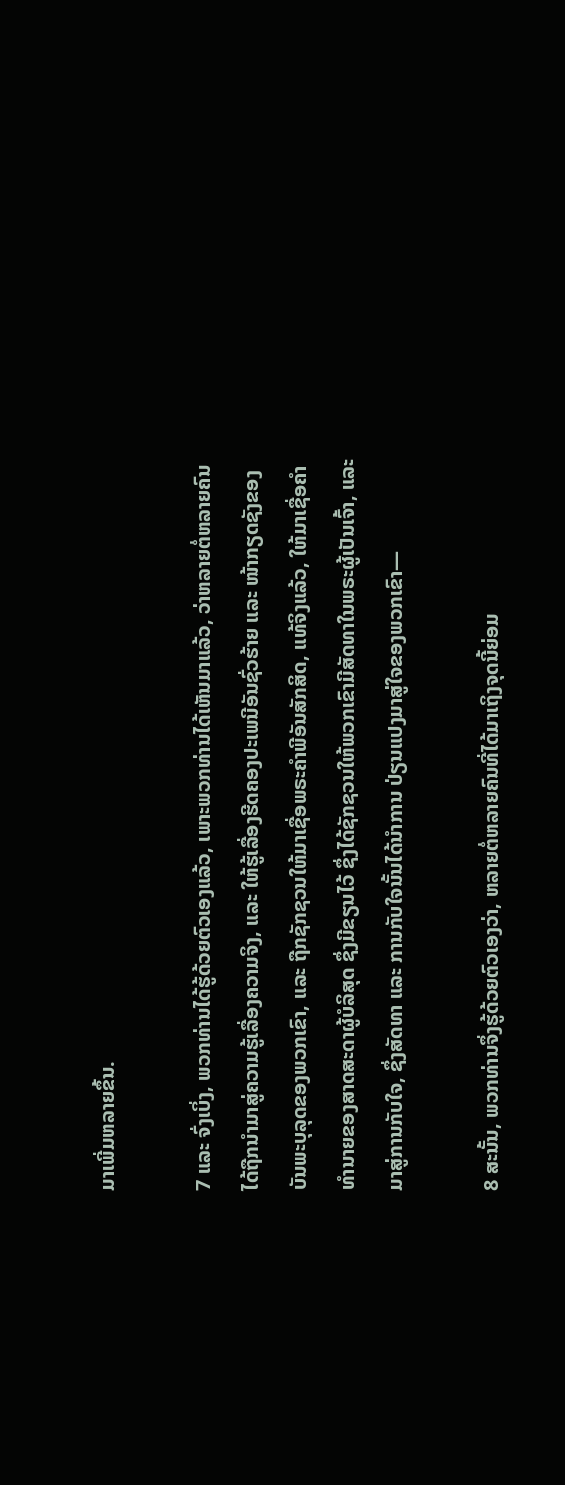ມາເພີ່ມຫລາຍຂຶ້ນ.

7 ແລະ ຈົ່ງເບິ່ງ, ພວກທ່ານໄດ້ຮູ້ດ້ວຍຕົວເອງແລ້ວ, ເພາະພວກທ່ານໄດ້ເຫັນມາແລ້ວ, ວ່າຫລາຍຕໍ່ຫລາຍຄົນໄດ້ຖືກນຳມາສູ່ຄວາມຮູ້ເລື່ອງຄວາມຈິງ, ແລະ ໃຫ້ຮູ້ເລື່ອງຮີດຄອງປະເພນີອັນຊົ່ວຮ້າຍ ແລະ ໜ້າກຽດຊັງຂອງບັນພະບຸລຸດຂອງພວກເຂົາ, ແລະ ຖືກຊັກຊວນໃຫ້ມາເຊື່ອພຣະຄຳພີອັນສັກສິດ, ແທ້ຈິງແລ້ວ, ໃຫ້ມາເຊື່ອຄຳທຳນາຍຂອງສາດສະດາຜູ້ບໍລິສຸດ ຊຶ່ງມີຂຽນໄວ້ ຊຶ່ງໄດ້ຊັກຊວນໃຫ້ພວກເຂົາມີສັດທາໃນພຣະຜູ້ເປັນເຈົ້າ, ແລະ ມາສູ່ການກັບໃຈ, ຊຶ່ງສັດທາ ແລະ ການກັບໃຈນັ້ນໄດ້ນຳການ ປ່ຽນແປງມາສູ່ໃຈຂອງພວກເຂົາ—

8 ສະນັ້ນ, ພວກທ່ານຈຶ່ງຮູ້ດ້ວຍຕົວເອງວ່າ, ຫລາຍຕໍ່ຫລາຍຄົນທີ່ໄດ້ມາເຖິງຈຸດນີ້ຍ່ອມ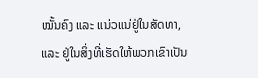ໝັ້ນຄົງ ແລະ ແນ່ວແນ່ຢູ່ໃນສັດທາ, ແລະ ຢູ່ໃນສິ່ງທີ່ເຮັດໃຫ້ພວກເຂົາເປັນ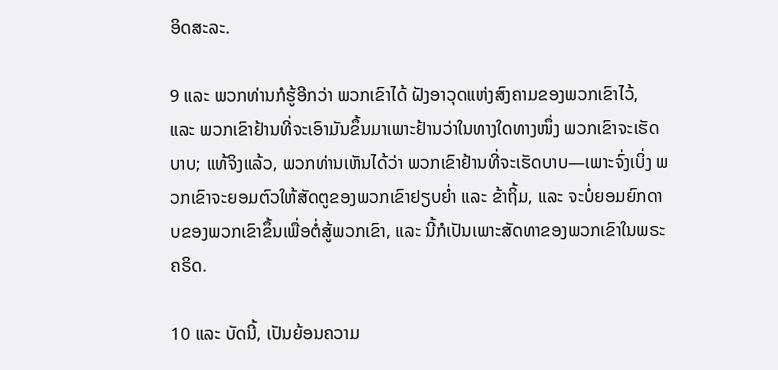ອິດສະລະ.

9 ແລະ ພວກທ່ານກໍຮູ້ອີກວ່າ ພວກເຂົາໄດ້ ຝັງອາວຸດແຫ່ງສົງຄາມຂອງພວກເຂົາໄວ້, ແລະ ພວກເຂົາຢ້ານທີ່ຈະເອົາມັນຂຶ້ນມາເພາະຢ້ານວ່າໃນທາງໃດທາງໜຶ່ງ ພວກເຂົາຈະເຮັດບາບ; ແທ້ຈິງແລ້ວ, ພວກທ່ານເຫັນໄດ້ວ່າ ພວກເຂົາຢ້ານທີ່ຈະເຮັດບາບ—ເພາະຈົ່ງເບິ່ງ ພວກເຂົາຈະຍອມຕົວໃຫ້ສັດຕູຂອງພວກເຂົາຢຽບຍ່ຳ ແລະ ຂ້າຖິ້ມ, ແລະ ຈະບໍ່ຍອມຍົກດາບຂອງພວກເຂົາຂຶ້ນເພື່ອຕໍ່ສູ້ພວກເຂົາ, ແລະ ນີ້ກໍເປັນເພາະສັດທາຂອງພວກເຂົາໃນພຣະຄຣິດ.

10 ແລະ ບັດນີ້, ເປັນຍ້ອນຄວາມ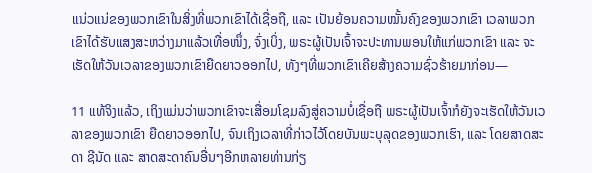ແນ່ວແນ່ຂອງພວກເຂົາໃນສິ່ງທີ່ພວກເຂົາໄດ້ເຊື່ອຖື, ແລະ ເປັນຍ້ອນຄວາມໝັ້ນຄົງຂອງພວກເຂົາ ເວລາພວກເຂົາໄດ້ຮັບແສງສະຫວ່າງມາແລ້ວເທື່ອໜຶ່ງ, ຈົ່ງເບິ່ງ, ພຣະຜູ້ເປັນເຈົ້າຈະປະທານພອນໃຫ້ແກ່ພວກເຂົາ ແລະ ຈະເຮັດໃຫ້ວັນເວລາຂອງພວກເຂົາຍືດຍາວອອກໄປ, ທັງໆທີ່ພວກເຂົາເຄີຍສ້າງຄວາມຊົ່ວຮ້າຍມາກ່ອນ—

11 ແທ້ຈິງແລ້ວ, ເຖິງແມ່ນວ່າພວກເຂົາຈະເສື່ອມໂຊມລົງສູ່ຄວາມບໍ່ເຊື່ອຖື ພຣະຜູ້ເປັນເຈົ້າກໍຍັງຈະເຮັດໃຫ້ວັນເວລາຂອງພວກເຂົາ ຍືດຍາວອອກໄປ, ຈົນເຖິງເວລາທີ່ກ່າວໄວ້ໂດຍບັນພະບຸລຸດຂອງພວກເຮົາ, ແລະ ໂດຍສາດສະດາ ຊີນັດ ແລະ ສາດສະດາຄົນອື່ນໆອີກຫລາຍທ່ານກ່ຽ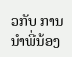ວກັບ ການນຳພີ່ນ້ອງ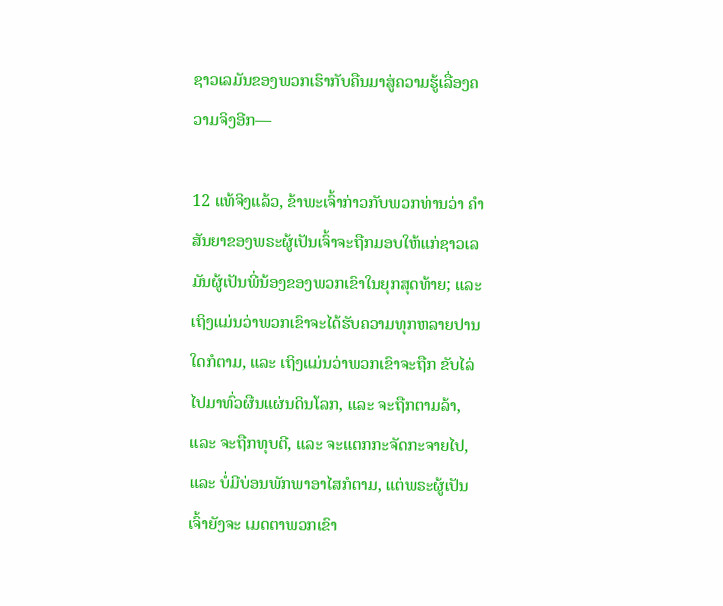ຊາວເລມັນຂອງພວກເຮົາກັບຄືນມາສູ່ຄວາມຮູ້ເລື່ອງຄວາມຈິງອີກ—

12 ແທ້ຈິງແລ້ວ, ຂ້າພະເຈົ້າກ່າວກັບພວກທ່ານວ່າ ຄຳສັນຍາຂອງພຣະຜູ້ເປັນເຈົ້າຈະຖືກມອບໃຫ້ແກ່ຊາວເລມັນຜູ້ເປັນພີ່ນ້ອງຂອງພວກເຂົາໃນຍຸກສຸດທ້າຍ; ແລະ ເຖິງແມ່ນວ່າພວກເຂົາຈະໄດ້ຮັບຄວາມທຸກຫລາຍປານໃດກໍຕາມ, ແລະ ເຖິງແມ່ນວ່າພວກເຂົາຈະຖືກ ຂັບໄລ່ໄປມາທົ່ວຜືນແຜ່ນດິນໂລກ, ແລະ ຈະຖືກຕາມລ້າ, ແລະ ຈະຖືກທຸບຕີ, ແລະ ຈະແຕກກະຈັດກະຈາຍໄປ, ແລະ ບໍ່ມີບ່ອນພັກພາອາໄສກໍຕາມ, ແຕ່ພຣະຜູ້ເປັນເຈົ້າຍັງຈະ ເມດຕາພວກເຂົາ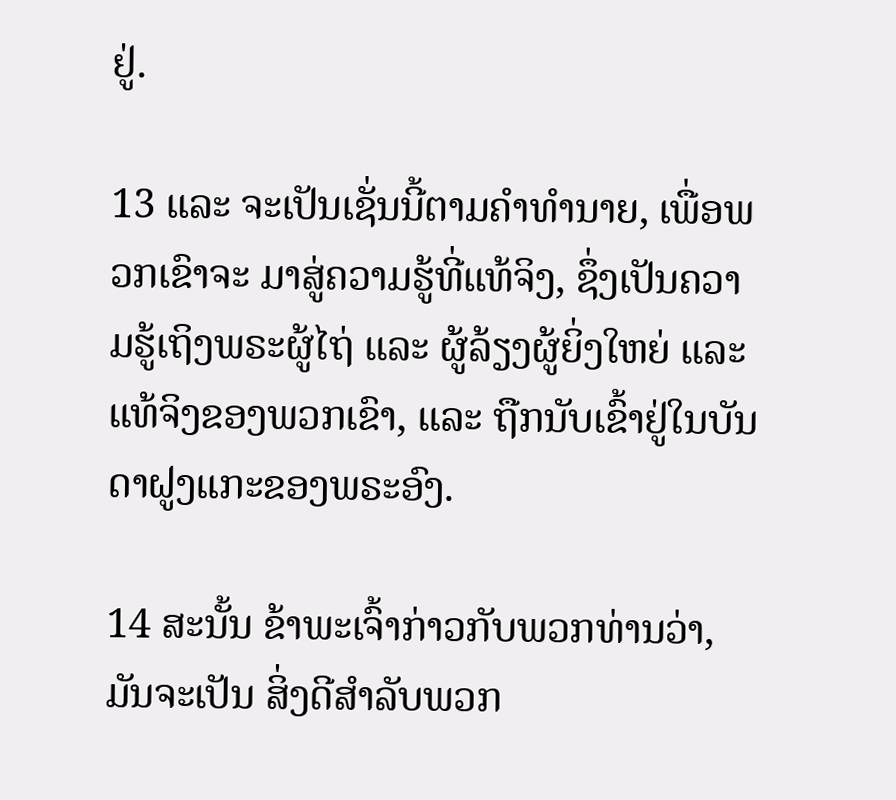ຢູ່.

13 ແລະ ຈະເປັນເຊັ່ນນີ້ຕາມຄຳທຳນາຍ, ເພື່ອພວກເຂົາຈະ ມາສູ່ຄວາມຮູ້ທີ່ແທ້ຈິງ, ຊຶ່ງເປັນຄວາມຮູ້ເຖິງພຣະຜູ້ໄຖ່ ແລະ ຜູ້ລ້ຽງຜູ້ຍິ່ງໃຫຍ່ ແລະ ແທ້ຈິງຂອງພວກເຂົາ, ແລະ ຖືກນັບເຂົ້າຢູ່ໃນບັນດາຝູງແກະຂອງພຣະອົງ.

14 ສະນັ້ນ ຂ້າພະເຈົ້າກ່າວກັບພວກທ່ານວ່າ, ມັນຈະເປັນ ສິ່ງດີສຳລັບພວກ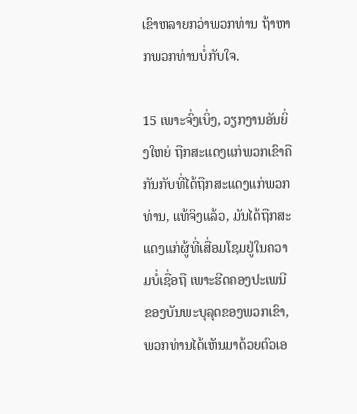ເຂົາຫລາຍກວ່າພວກທ່ານ ຖ້າຫາກພວກທ່ານບໍ່ກັບໃຈ.

15 ເພາະຈົ່ງເບິ່ງ, ວຽກງານອັນຍິ່ງໃຫຍ່ ຖືກສະແດງແກ່ພວກເຂົາຄືກັນກັບທີ່ໄດ້ຖືກສະແດງແກ່ພວກທ່ານ, ແທ້ຈິງແລ້ວ, ມັນໄດ້ຖືກສະແດງແກ່ຜູ້ທີ່ເສື່ອມໂຊມຢູ່ໃນຄວາມບໍ່ເຊື່ອຖື ເພາະຮີດຄອງປະເພນີຂອງບັນພະບຸລຸດຂອງພວກເຂົາ, ພວກທ່ານໄດ້ເຫັນມາດ້ວຍຕົວເອ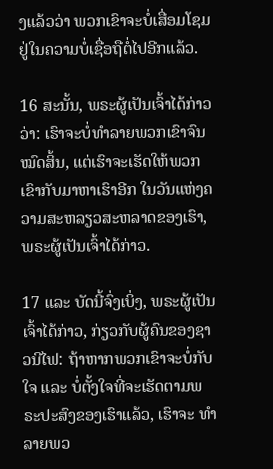ງແລ້ວວ່າ ພວກເຂົາຈະບໍ່ເສື່ອມໂຊມຢູ່ໃນຄວາມບໍ່ເຊື່ອຖືຕໍ່ໄປອີກແລ້ວ.

16 ສະນັ້ນ, ພຣະຜູ້ເປັນເຈົ້າໄດ້ກ່າວວ່າ: ເຮົາຈະບໍ່ທຳລາຍພວກເຂົາຈົນໝົດສິ້ນ, ແຕ່ເຮົາຈະເຮັດໃຫ້ພວກເຂົາກັບມາຫາເຮົາອີກ ໃນວັນແຫ່ງຄວາມສະຫລຽວສະຫລາດຂອງເຮົາ, ພຣະຜູ້ເປັນເຈົ້າໄດ້ກ່າວ.

17 ແລະ ບັດນີ້ຈົ່ງເບິ່ງ, ພຣະຜູ້ເປັນເຈົ້າໄດ້ກ່າວ, ກ່ຽວກັບຜູ້ຄົນຂອງຊາວນີໄຟ: ຖ້າຫາກພວກເຂົາຈະບໍ່ກັບໃຈ ແລະ ບໍ່ຕັ້ງໃຈທີ່ຈະເຮັດຕາມພຣະປະສົງຂອງເຮົາແລ້ວ, ເຮົາຈະ ທຳລາຍພວ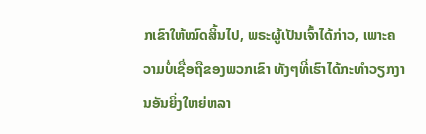ກເຂົາໃຫ້ໝົດສິ້ນໄປ, ພຣະຜູ້ເປັນເຈົ້າໄດ້ກ່າວ, ເພາະຄວາມບໍ່ເຊື່ອຖືຂອງພວກເຂົາ ທັງໆທີ່ເຮົາໄດ້ກະທຳວຽກງານອັນຍິ່ງໃຫຍ່ຫລາ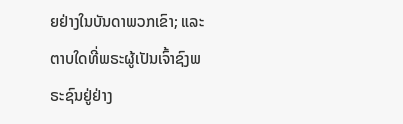ຍຢ່າງໃນບັນດາພວກເຂົາ; ແລະ ຕາບໃດທີ່ພຣະຜູ້ເປັນເຈົ້າຊົງພຣະຊົນຢູ່ຢ່າງ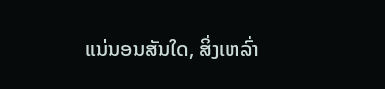ແນ່ນອນສັນໃດ, ສິ່ງເຫລົ່າ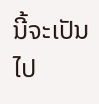ນີ້ຈະເປັນໄປ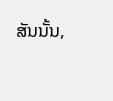ສັນນັ້ນ,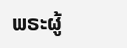ພຣະຜູ້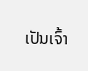ເປັນເຈົ້າ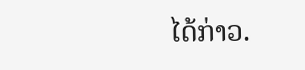ໄດ້ກ່າວ.